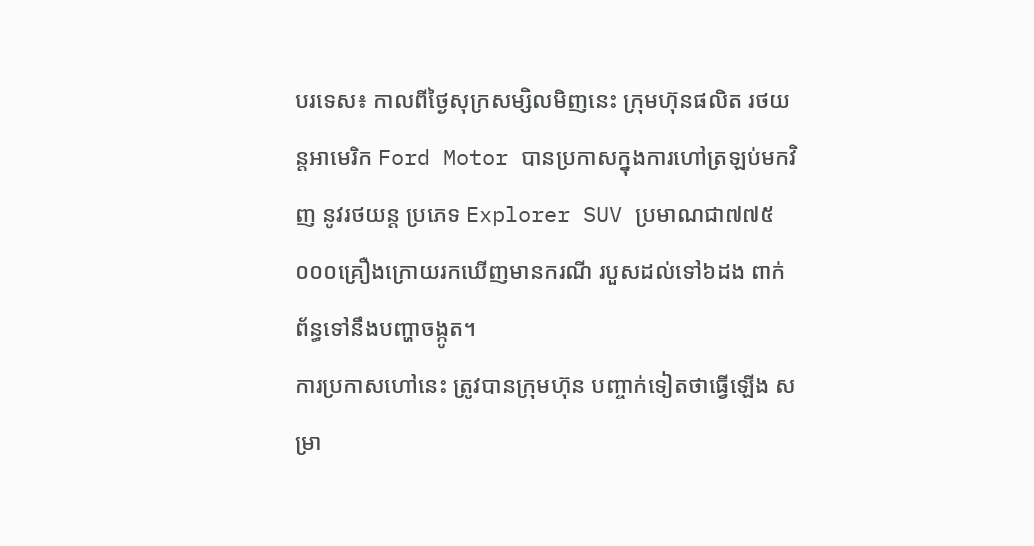បរទេស៖ កាលពីថ្ងៃសុក្រសម្សិលមិញនេះ ក្រុមហ៊ុនផលិត រថយន្តអាមេរិក Ford Motor បានប្រកាសក្នុងការហៅត្រឡប់មកវិញ នូវរថយន្ត ប្រភេទ Explorer SUV ប្រមាណជា៧៧៥ ០០០គ្រឿងក្រោយរកឃើញមានករណី របួសដល់ទៅ៦ដង ពាក់ព័ន្ធទៅនឹងបញ្ហាចង្កូត។
ការប្រកាសហៅនេះ ត្រូវបានក្រុមហ៊ុន បញ្ចាក់ទៀតថាធ្វើឡើង សម្រា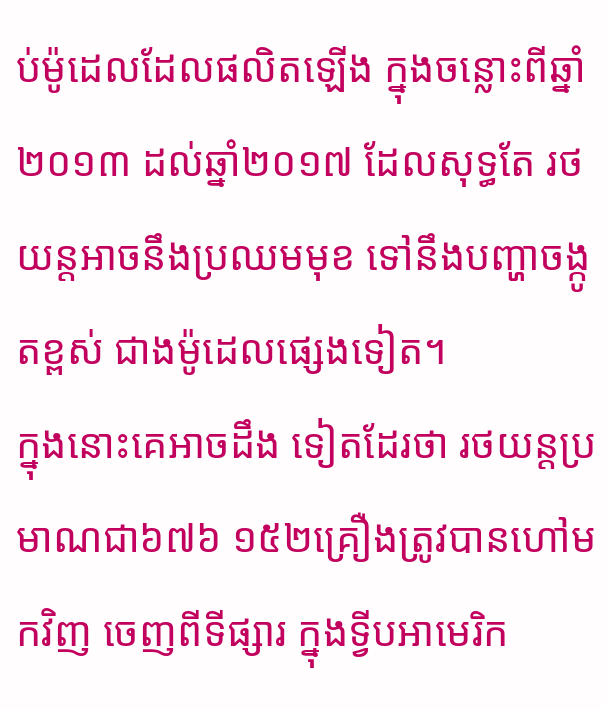ប់ម៉ូដេលដែលផលិតឡើង ក្នុងចន្លោះពីឆ្នាំ២០១៣ ដល់ឆ្នាំ២០១៧ ដែលសុទ្ធតែ រថយន្តអាចនឹងប្រឈមមុខ ទៅនឹងបញ្ហាចង្កូតខ្ពស់ ជាងម៉ូដេលផ្សេងទៀត។
ក្នុងនោះគេអាចដឹង ទៀតដែរថា រថយន្តប្រមាណជា៦៧៦ ១៥២គ្រឿងត្រូវបានហៅមកវិញ ចេញពីទីផ្សារ ក្នុងទ្វីបអាមេរិក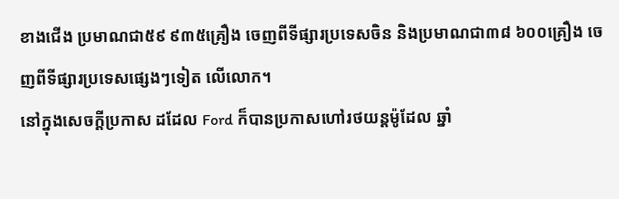ខាងជើង ប្រមាណជា៥៩ ៩៣៥គ្រឿង ចេញពីទីផ្សារប្រទេសចិន និងប្រមាណជា៣៨ ៦០០គ្រឿង ចេញពីទីផ្សារប្រទេសផ្សេងៗទៀត លើលោក។
នៅក្នុងសេចក្តីប្រកាស ដដែល Ford ក៏បានប្រកាសហៅរថយន្តម៉ូដែល ឆ្នាំ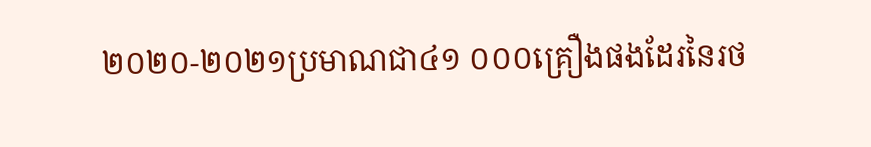២០២០-២០២១ប្រមាណជា៤១ ០០០គ្រឿងផងដែរនៃរថ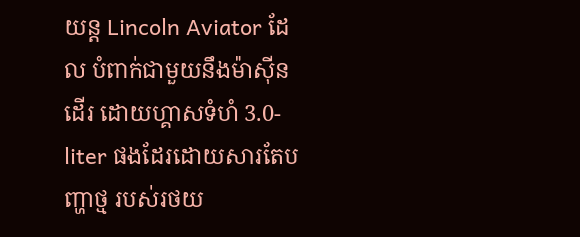យន្ត Lincoln Aviator ដែល បំពាក់ជាមួយនឹងម៉ាស៊ីនដើរ ដោយហ្គាសទំហំ 3.0-liter ផងដែរដោយសារតែបញ្ហាថ្ម របស់រថយ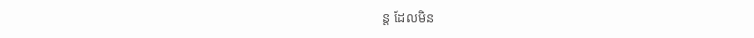ន្ត ដែលមិន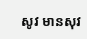សូវ មានសុវ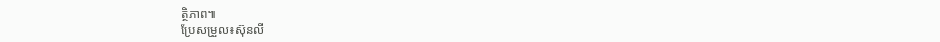ត្ថិភាព៕
ប្រែសម្រួល៖ស៊ុនលី